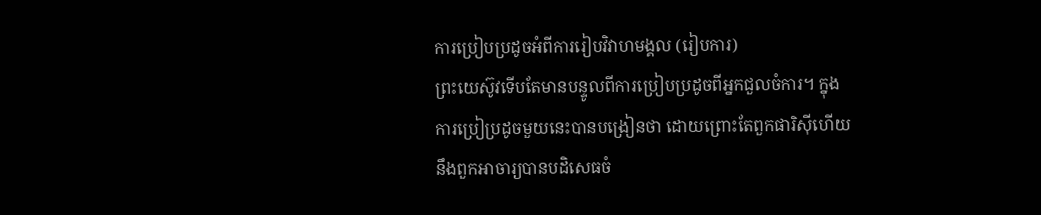ការប្រៀបប្រដូចអំពីការរៀបវិវាហមង្គល (រៀបការ)
ព្រះយេស៊ូវទើបតែមានបន្ទូលពីការប្រៀបប្រដូចពីអ្នកជួលចំការ។ ក្នុងការប្រៀប្រដូចមួយនេះបានបង្រៀនថា ដោយព្រោះតែពួកផារិស៊ីហើយនឹងពួកអាចារ្យបានបដិសេធចំ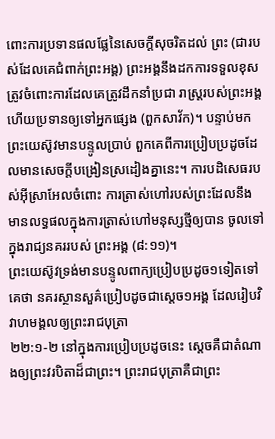ពោះការប្រទានផលផ្លែនៃសេចក្តីសុចរិតដល់ ព្រះ (ជារបស់ដែលគេជំពាក់ព្រះអង្គ) ព្រះអង្គនឹងដកការទទួលខុសត្រូវចំពោះការដែលគេត្រូវដឹកនាំប្រជា រាស្រ្តរបស់ព្រះអង្គហើយប្រទានឲ្យទៅអ្នកផ្សេង (ពួកសាវ័ក)។ បន្ទាប់មក ព្រះយេស៊ូវមានបន្ទូលប្រាប់ ពួកគេពីការប្រៀបប្រដូចដែលមានសេចក្តីបង្រៀនស្រដៀងគ្នានេះ។ ការបដិសេធរបស់អ៊ីស្រាអែលចំពោះ ការត្រាស់ហៅរបស់ព្រះដែលនឹងមានលទ្ធផលក្នុងការត្រាស់ហៅមនុស្សថ្មីឲ្យបាន ចូលទៅក្នុងរាជ្យនគររបស់ ព្រះអង្គ (៨:១១)។
ព្រះយេស៊ូវទ្រង់មានបន្ទូលពាក្យប្រៀបប្រដូច១ទៀតទៅគេថា នគរស្ថានសួគ៌ប្រៀបដូចជាស្តេច១អង្គ ដែលរៀបវិវាហមង្គលឲ្យព្រះរាជបុត្រា
២២:១-២ នៅក្នុងការប្រៀបប្រដូចនេះ ស្តេចគឺជាតំណាងឲ្យព្រះវរបិតាដ៏ជាព្រះ។ ព្រះរាជបុត្រាគឺជាព្រះ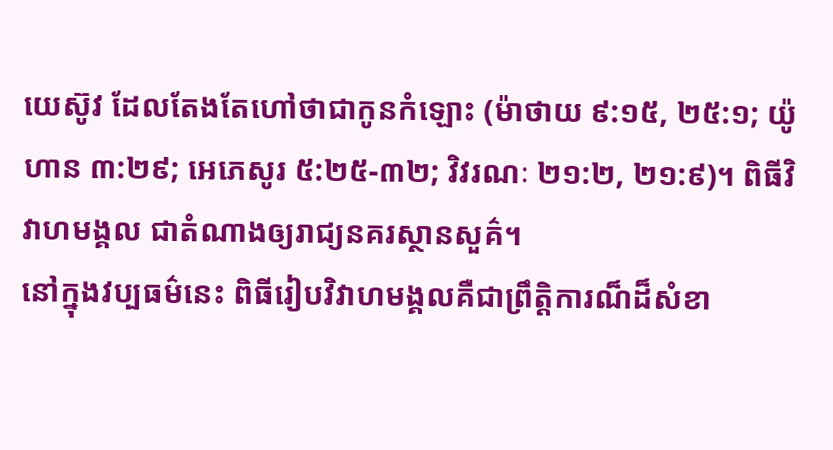យេស៊ូវ ដែលតែងតែហៅថាជាកូនកំឡោះ (ម៉ាថាយ ៩:១៥, ២៥:១; យ៉ូហាន ៣:២៩; អេភេសូរ ៥:២៥-៣២; វិវរណៈ ២១:២, ២១:៩)។ ពិធីវិវាហមង្គល ជាតំណាងឲ្យរាជ្យនគរស្ថានសួគ៌។
នៅក្នុងវប្បធម៌នេះ ពិធីរៀបវិវាហមង្គលគឺជាព្រឹត្តិការណ៏ដ៏សំខា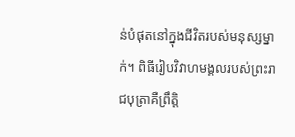ន់បំផុតនៅក្នុងជីវិតរបស់មនុស្សម្នាក់។ ពិធីរៀបវិវាហមង្គលរបស់ព្រះរាជបុត្រាគឺព្រឹត្តិ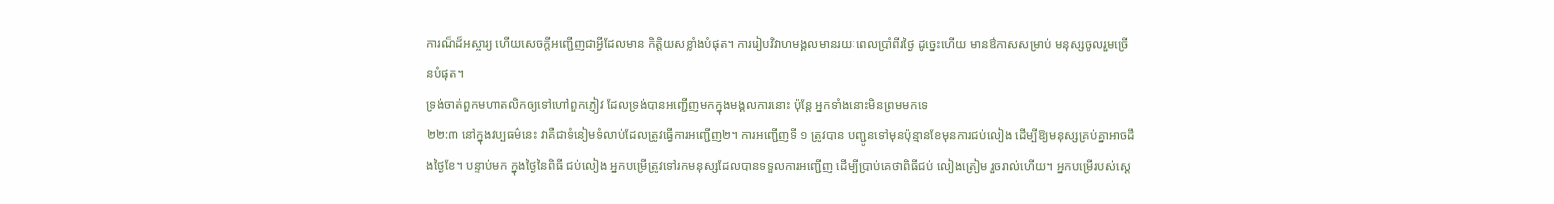ការណ៏ដ៏អស្ចារ្យ ហើយសេចក្តីអញ្ជើញជាអ្វីដែលមាន កិត្តិយសខ្លាំងបំផុត។ ការរៀបវិវាហមង្គលមានរយៈពេលប្រាំពីរថ្ងៃ ដូច្នេះហើយ មានឳកាសសម្រាប់ មនុស្សចូលរួមច្រើនបំផុត។
ទ្រង់ចាត់ពួកមហាតលិកឲ្យទៅហៅពួកភ្ញៀវ ដែលទ្រង់បានអញ្ជើញមកក្នុងមង្គលការនោះ ប៉ុន្តែ អ្នកទាំងនោះមិនព្រមមកទេ
២២:៣ នៅក្នុងវប្បធម៌នេះ វាគឺជាទំនៀមទំលាប់ដែលត្រូវធ្វើការអញ្ជើញ២។ ការអញ្ជើញទី ១ ត្រូវបាន បញ្ជូនទៅមុនប៉ុន្មានខែមុនការជប់លៀង ដើម្បីឱ្យមនុស្សគ្រប់គ្នាអាចដឹងថ្ងៃខែ។ បន្ទាប់មក ក្នុងថ្ងៃនៃពិធី ជប់លៀង អ្នកបម្រើត្រូវទៅរកមនុស្សដែលបានទទួលការអញ្ជើញ ដើម្បីប្រាប់គេថាពិធីជប់ លៀងត្រៀម រួចរាល់ហើយ។ អ្នកបម្រើរបស់ស្តេ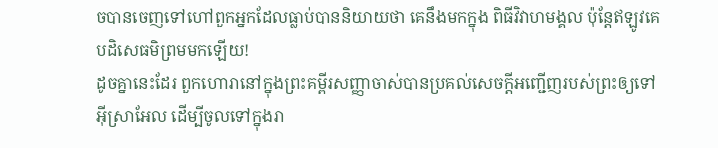ចបានចេញទៅហៅពួកអ្នកដែលធ្លាប់បាននិយាយថា គេនឹងមកក្នុង ពិធីវិវាហមង្គល ប៉ុន្តែឥឡូវគេបដិសេធមិព្រមមកឡើយ!
ដូចគ្នានេះដែរ ពួកហោរានៅក្នុងព្រះគម្ពីរសញ្ញាចាស់បានប្រគល់សេចក្តីអញ្ជើញរបស់ព្រះឲ្យទៅអ៊ីស្រាអែល ដើម្បីចូលទៅក្នុងរា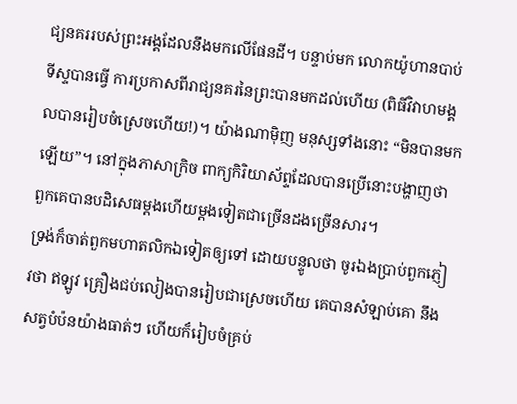ជ្យនគររបស់ព្រះអង្គដែលនឹងមកលើផែនដី។ បន្ទាប់មក លោកយ៉ូហានបាប់ទីស្ទបានធ្វើ ការប្រកាសពីរាជ្យនគរនៃព្រះបានមកដល់ហើយ (ពិធីវិវាហមង្គលបានរៀបចំស្រេចហើយ!)។ យ៉ាងណាម៉ិញ មនុស្សទាំងនោះ “មិនបានមកឡើយ”។ នៅក្នុងភាសាក្រិច ពាក្យកិរិយាស័ព្ទដែលបានប្រើនោះបង្ហាញថា ពួកគេបានបដិសេធម្តងហើយម្តងទៀតជាច្រើនដងច្រើនសារ។
ទ្រង់ក៏ចាត់ពួកមហាតលិកឯទៀតឲ្យទៅ ដោយបន្ទូលថា ចូរឯងប្រាប់ពួកភ្ញៀវថា ឥឡូវ គ្រឿងជប់លៀងបានរៀបជាស្រេចហើយ គេបានសំឡាប់គោ នឹងសត្វបំប៉នយ៉ាងធាត់ៗ ហើយក៏រៀបចំគ្រប់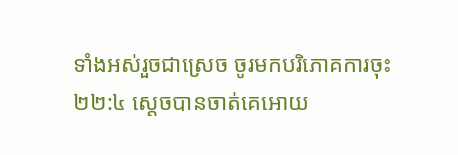ទាំងអស់រួចជាស្រេច ចូរមកបរិភោគការចុះ
២២:៤ ស្តេចបានចាត់គេអោយ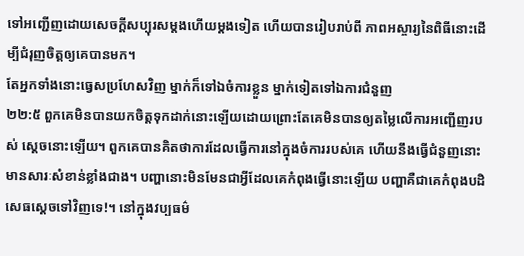ទៅអញ្ជើញដោយសេចក្តីសប្បុរសម្តងហើយម្តងទៀត ហើយបានរៀបរាប់ពី ភាពអស្ចារ្យនៃពិធីនោះដើម្បីជំរុញចិត្តឲ្យគេបានមក។
តែអ្នកទាំងនោះធ្វេសប្រហែសវិញ ម្នាក់ក៏ទៅឯចំការខ្លួន ម្នាក់ទៀតទៅឯការជំនួញ
២២:៥ ពួកគេមិនបានយកចិត្តទុកដាក់នោះឡើយដោយព្រោះតែគេមិនបានឲ្យតម្លៃលើការអញ្ជើញរបស់ ស្តេចនោះឡើយ។ ពួកគេបានគិតថាការដែលធ្វើការនៅក្នុងចំការរបស់គេ ហើយនឹងធ្វើជំនួញនោះ មានសារៈសំខាន់ខ្លាំងជាង។ បញ្ហានោះមិនមែនជាអ្វីដែលគេកំពុងធ្វើនោះឡើយ បញ្ហាគឺជាគេកំពុងបដិសេធស្តេចទៅវិញទេ!។ នៅក្នុងវប្បធម៌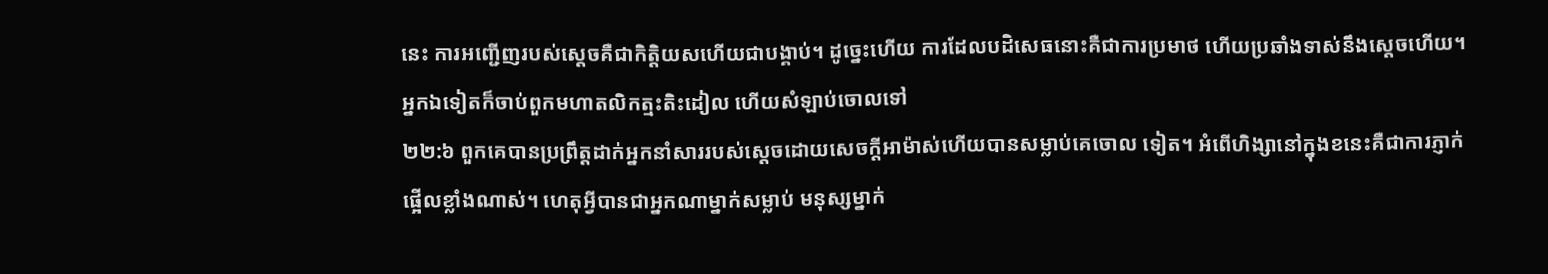នេះ ការអញ្ជើញរបស់ស្តេចគឺជាកិត្តិយសហើយជាបង្គាប់។ ដូច្នេះហើយ ការដែលបដិសេធនោះគឺជាការប្រមាថ ហើយប្រឆាំងទាស់នឹងស្តេចហើយ។
អ្នកឯទៀតក៏ចាប់ពួកមហាតលិកត្មះតិះដៀល ហើយសំឡាប់ចោលទៅ
២២:៦ ពួកគេបានប្រព្រឹត្តដាក់អ្នកនាំសាររបស់ស្តេចដោយសេចក្តីអាម៉ាស់ហើយបានសម្លាប់គេចោល ទៀត។ អំពើហិង្សានៅក្នុងខនេះគឺជាការភ្ញាក់ផ្អើលខ្លាំងណាស់។ ហេតុអ្វីបានជាអ្នកណាម្នាក់សម្លាប់ មនុស្សម្នាក់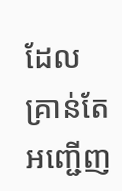ដែលគ្រាន់តែអញ្ជើញ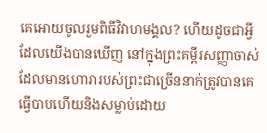គេអោយចូលរួមពិធីវិវាហមង្គល? ហើយដូចជាអ្វី ដែលយើងបានឃើញ នៅក្នុងព្រះគម្ពីរសញ្ញាចាស់ដែលមានហោរារបស់ព្រះជាច្រើននាក់ត្រូវបានគេធ្វើបាបហើយនិងសម្លាប់ដោយ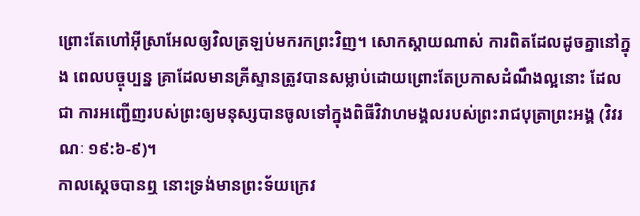ព្រោះតែហៅអ៊ីស្រាអែលឲ្យវិលត្រឡប់មករកព្រះវិញ។ សោកស្តាយណាស់ ការពិតដែលដូចគ្នានៅក្នុង ពេលបច្ចុប្បន្ន គ្រាដែលមានគ្រីស្ទានត្រូវបានសម្លាប់ដោយព្រោះតែប្រកាសដំណឹងល្អនោះ ដែលជា ការអញ្ជើញរបស់ព្រះឲ្យមនុស្សបានចូលទៅក្នុងពិធីវិវាហមង្គលរបស់ព្រះរាជបុត្រាព្រះអង្គ (វិវរណៈ ១៩:៦-៩)។
កាលស្តេចបានឮ នោះទ្រង់មានព្រះទ័យក្រេវ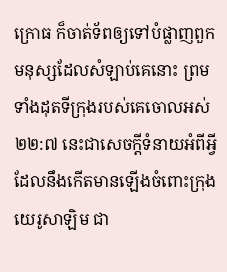ក្រោធ ក៏ចាត់ទ័ពឲ្យទៅបំផ្លាញពួកមនុស្សដែលសំឡាប់គេនោះ ព្រមទាំងដុតទីក្រុងរបស់គេចោលអស់
២២:៧ នេះជាសេចក្តីទំនាយអំពីអ្វីដែលនឹងកើតមានឡើងចំពោះក្រុងយេរូសាឡិម ជា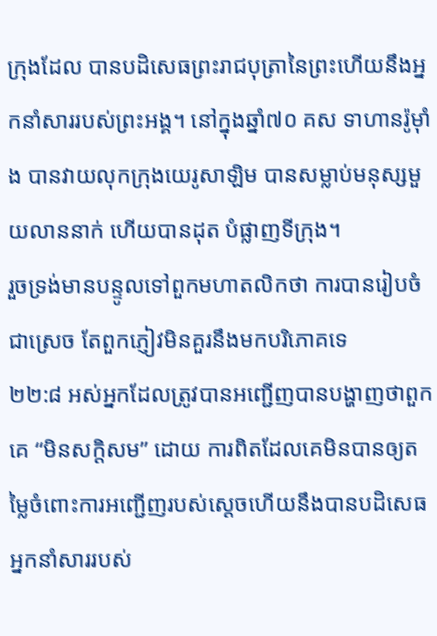ក្រុងដែល បានបដិសេធព្រះរាជបុត្រានៃព្រះហើយនឹងអ្នកនាំសាររបស់ព្រះអង្គ។ នៅក្នុងឆ្នាំ៧០ គស ទាហានរ៉ូម៉ាំង បានវាយលុកក្រុងយេរូសាឡិម បានសម្លាប់មនុស្សមួយលាននាក់ ហើយបានដុត បំផ្លាញទីក្រុង។
រួចទ្រង់មានបន្ទូលទៅពួកមហាតលិកថា ការបានរៀបចំជាស្រេច តែពួកភ្ញៀវមិនគួរនឹងមកបរិភោគទេ
២២:៨ អស់អ្នកដែលត្រូវបានអញ្ជើញបានបង្ហាញថាពួកគេ “មិនសក្តិសម” ដោយ ការពិតដែលគេមិនបានឲ្យតម្លៃចំពោះការអញ្ជើញរបស់ស្តេចហើយនឹងបានបដិសេធអ្នកនាំសាររបស់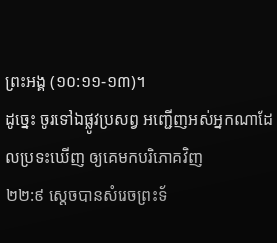ព្រះអង្គ (១០:១១-១៣)។
ដូច្នេះ ចូរទៅឯផ្លូវប្រសព្វ អញ្ជើញអស់អ្នកណាដែលប្រទះឃើញ ឲ្យគេមកបរិភោគវិញ
២២:៩ ស្តេចបានសំរេចព្រះទ័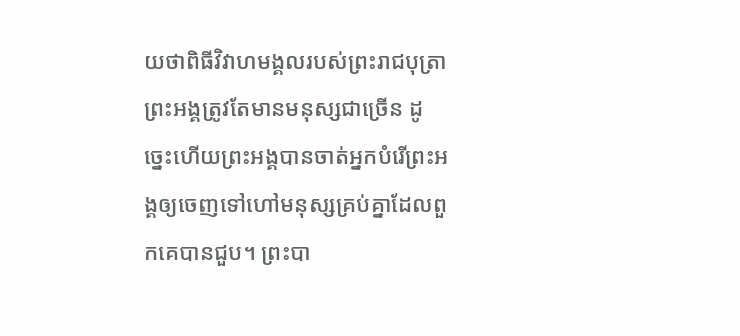យថាពិធីវិវាហមង្គលរបស់ព្រះរាជបុត្រាព្រះអង្គត្រូវតែមានមនុស្សជាច្រើន ដូច្នេះហើយព្រះអង្គបានចាត់អ្នកបំរើព្រះអង្គឲ្យចេញទៅហៅមនុស្សគ្រប់គ្នាដែលពួកគេបានជួប។ ព្រះបា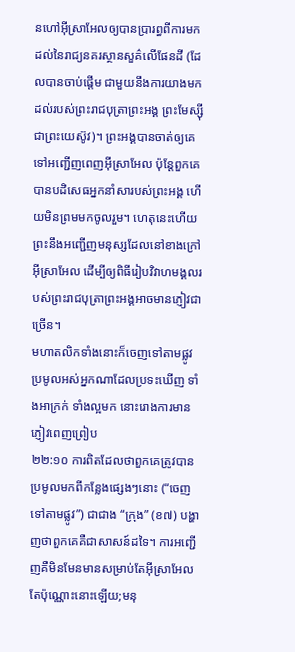នហៅអ៊ីស្រាអែលឲ្យបានប្រារព្ធពីការមកដល់នៃរាជ្យនគរស្ថានសួគ៌លើផែនដី (ដែលបានចាប់ផ្តើម ជាមួយនឹងការយាងមកដល់របស់ព្រះរាជបុត្រាព្រះអង្គ ព្រះមែស្ស៊ី ជាព្រះយេស៊ូវ)។ ព្រះអង្គបានចាត់ឲ្យគេទៅអញ្ជើញពេញអ៊ីស្រាអែល ប៉ុន្តែពួកគេបានបដិសេធអ្នកនាំសារបស់ព្រះអង្គ ហើយមិនព្រមមកចូលរួម។ ហេតុនេះហើយ ព្រះនឹងអញ្ជើញមនុស្សដែលនៅខាងក្រៅអ៊ីស្រាអែល ដើម្បីឲ្យពិធីរៀបវិវាហមង្គលរបស់ព្រះរាជបុត្រាព្រះអង្គអាចមានភ្ញៀវជាច្រើន។
មហាតលិកទាំងនោះក៏ចេញទៅតាមផ្លូវ ប្រមូលអស់អ្នកណាដែលប្រទះឃើញ ទាំងអាក្រក់ ទាំងល្អមក នោះរោងការមានភ្ញៀវពេញព្រៀប
២២:១០ ការពិតដែលថាពួកគេត្រូវបានប្រមូលមកពីកន្លែងផ្សេងៗនោះ (“ចេញទៅតាមផ្លូវ”) ជាជាង “ក្រុង” (ខ៧) បង្ហាញថាពួកគេគឺជាសាសន៍ដទៃ។ ការអញ្ជើញគឺមិនមែនមានសម្រាប់តែអ៊ីស្រាអែល តែប៉ុណ្ណោះនោះឡើយ;មនុ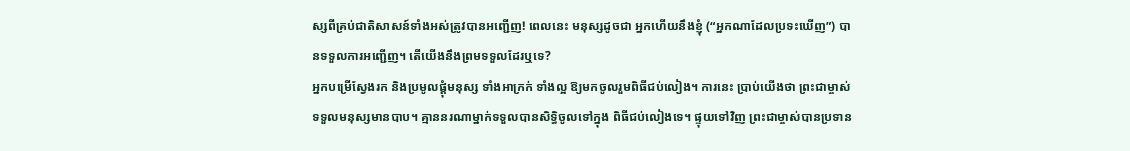ស្សពីគ្រប់ជាតិសាសន៍ទាំងអស់ត្រូវបានអញ្ជើញ! ពេលនេះ មនុស្សដូចជា អ្នកហើយនឹងខ្ញុំ (“អ្នកណាដែលប្រទះឃើញ”) បានទទួលការអញ្ជើញ។ តើយើងនឹងព្រមទទួលដែរឬទេ?
អ្នកបម្រើស្វែងរក និងប្រមូលផ្ដុំមនុស្ស ទាំងអាក្រក់ ទាំងល្អ ឱ្យមកចូលរួមពិធីជប់លៀង។ ការនេះ ប្រាប់យើងថា ព្រះជាម្ចាស់ទទួលមនុស្សមានបាប។ គ្មាននរណាម្នាក់ទទួលបានសិទ្ធិចូលទៅក្នុង ពិធីជប់លៀងទេ។ ផ្ទុយទៅវិញ ព្រះជាម្ចាស់បានប្រទាន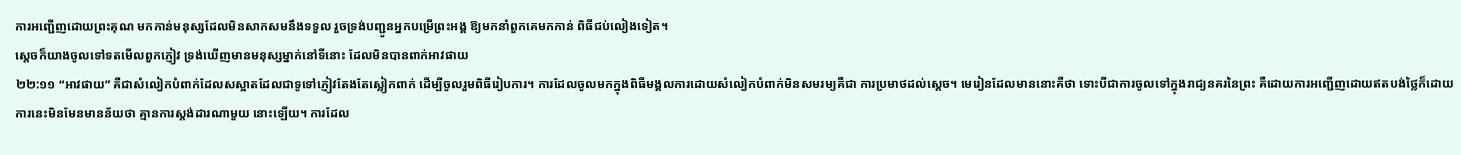ការអញ្ជើញដោយព្រះគុណ មកកាន់មនុស្សដែលមិនសាកសមនឹងទទួល រួចទ្រង់បញ្ជូនអ្នកបម្រើព្រះអង្គ ឱ្យមកនាំពួកគេមកកាន់ ពិធីជប់លៀងទៀត។
ស្តេចក៏យាងចូលទៅទតមើលពួកភ្ញៀវ ទ្រង់ឃើញមានមនុស្សម្នាក់នៅទីនោះ ដែលមិនបានពាក់អាវផាយ
២២:១១ “អាវផាយ” គឺជាសំលៀកបំពាក់ដែលសស្អាតដែលជាទូទៅភ្ញៀវតែងតែស្លៀកពាក់ ដើម្បីចូលរួមពិធីរៀបការ។ ការដែលចូលមកក្នុងពិធីមង្គលការដោយសំលៀកបំពាក់មិនសមរម្យគឺជា ការប្រមាថដល់ស្តេច។ មេរៀនដែលមាននោះគឺថា ទោះបីជាការចូលទៅក្នុងរាជ្យនគរនៃព្រះ គឺដោយការអញ្ជើញដោយឥតបង់ថ្លៃក៏ដោយ ការនេះមិនមែនមានន័យថា គ្មានការស្តង់ដារណាមួយ នោះឡើយ។ ការដែល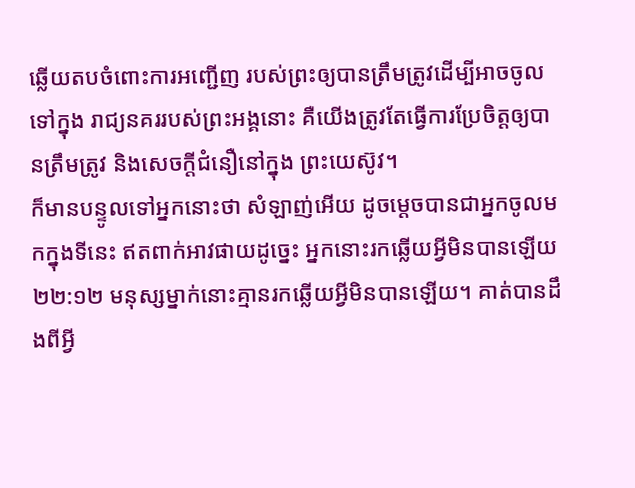ឆ្លើយតបចំពោះការអញ្ជើញ របស់ព្រះឲ្យបានត្រឹមត្រូវដើម្បីអាចចូលទៅក្នុង រាជ្យនគររបស់ព្រះអង្គនោះ គឺយើងត្រូវតែធ្វើការប្រែចិត្តឲ្យបានត្រឹមត្រូវ និងសេចក្តីជំនឿនៅក្នុង ព្រះយេស៊ូវ។
ក៏មានបន្ទូលទៅអ្នកនោះថា សំឡាញ់អើយ ដូចម្តេចបានជាអ្នកចូលមកក្នុងទីនេះ ឥតពាក់អាវផាយដូច្នេះ អ្នកនោះរកឆ្លើយអ្វីមិនបានឡើយ
២២:១២ មនុស្សម្នាក់នោះគ្មានរកឆ្លើយអ្វីមិនបានឡើយ។ គាត់បានដឹងពីអ្វី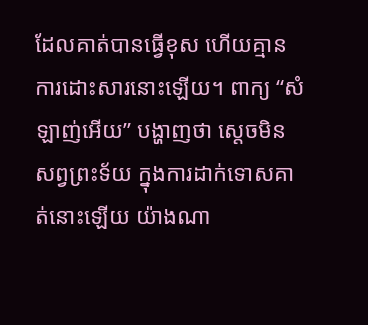ដែលគាត់បានធ្វើខុស ហើយគ្មានការដោះសារនោះឡើយ។ ពាក្យ “សំឡាញ់អើយ” បង្ហាញថា ស្តេចមិនសព្វព្រះទ័យ ក្នុងការដាក់ទោសគាត់នោះឡើយ យ៉ាងណា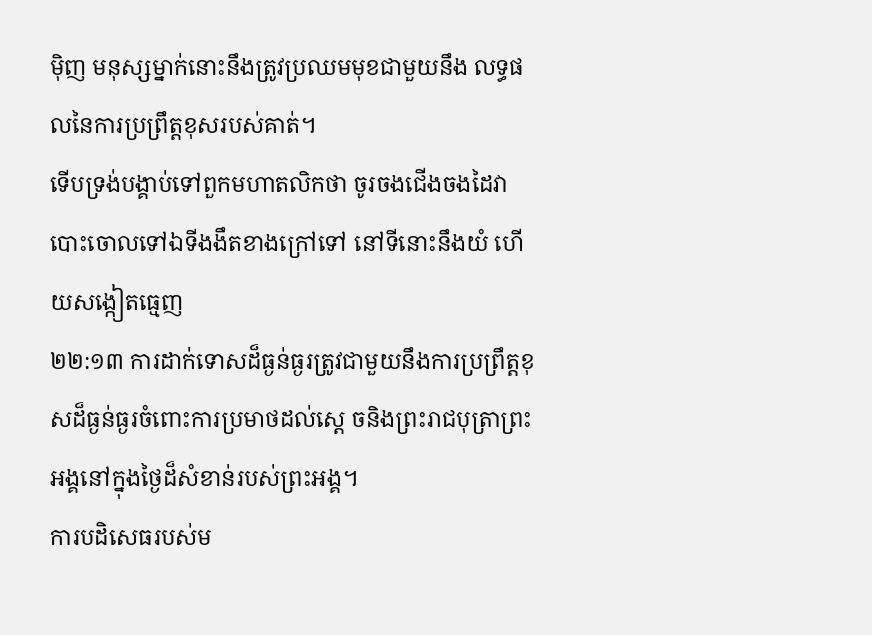ម៉ិញ មនុស្សម្នាក់នោះនឹងត្រូវប្រឈមមុខជាមួយនឹង លទ្ធផលនៃការប្រព្រឹត្តខុសរបស់គាត់។
ទើបទ្រង់បង្គាប់ទៅពួកមហាតលិកថា ចូរចងជើងចងដៃវាបោះចោលទៅឯទីងងឹតខាងក្រៅទៅ នៅទីនោះនឹងយំ ហើយសង្កៀតធ្មេញ
២២:១៣ ការដាក់ទោសដ៏ធ្ងន់ធ្ងរត្រូវជាមួយនឹងការប្រព្រឹត្តខុសដ៏ធ្ងន់ធ្ងរចំពោះការប្រមាថដល់ស្តេ ចនិងព្រះរាជបុត្រាព្រះអង្គនៅក្នុងថ្ងៃដ៏សំខាន់របស់ព្រះអង្គ។
ការបដិសេធរបស់ម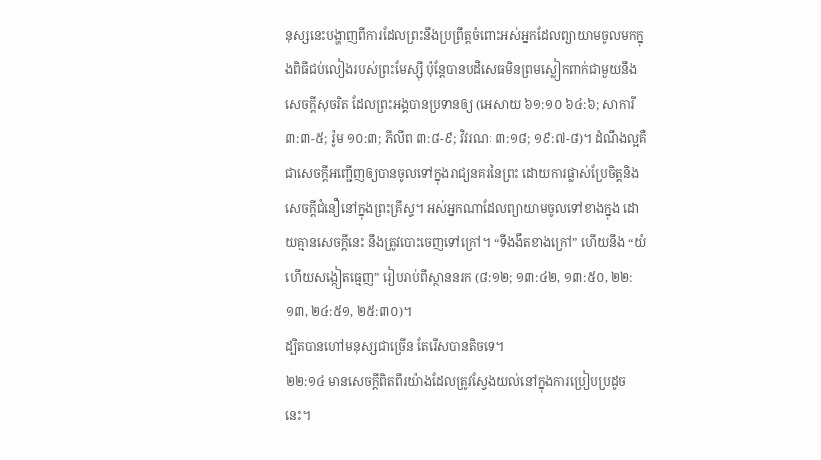នុស្សនេះបង្ហាញពីការដែលព្រះនឹងប្រព្រឹត្តចំពោះអស់អ្នកដែលព្យាយាមចូលមកក្នុងពិធីជប់លៀងរបស់ព្រះមែស្ស៊ី ប៉ុន្តែបានបដិសេធមិនព្រមស្លៀកពាក់ជាមួយនឹងសេចក្តីសុចរិត ដែលព្រះអង្គបានប្រទានឲ្យ (អេសាយ ៦១:១០ ៦៤:៦; សាការី ៣:៣-៥; រ៉ូម ១០:៣; ភីលីព ៣:៨-៩; វិវរណៈ ៣:១៨; ១៩:៧-៨)។ ដំណឹងល្អគឺជាសេចក្តីអញ្ជើញឲ្យបានចូលទៅក្នុងរាជ្យនគរនៃព្រះ ដោយការផ្លាស់ប្រែចិត្តនិងសេចក្តីជំនឿនៅក្នុងព្រះគ្រីស្ទ។ អស់អ្នកណាដែលព្យាយាមចូលទៅខាងក្នុង ដោយគ្មានសេចក្តីនេះ នឹងត្រូវបោះចេញទៅក្រៅ។ “ទីងងឹតខាងក្រៅ” ហើយនឹង “យំ ហើយសង្កៀតធ្មេញ” រៀបរាប់ពីស្ថាននរក (៨:១២; ១៣:៤២, ១៣:៥០, ២២:១៣, ២៤:៥១, ២៥:៣០)។
ដ្បិតបានហៅមនុស្សជាច្រើន តែរើសបានតិចទេ។
២២:១៤ មានសេចក្តីពិតពីរយ៉ាងដែលត្រូវស្វែងយល់នៅក្នុងការប្រៀបប្រដូចនេះ។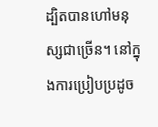ដ្បិតបានហៅមនុស្សជាច្រើន។ នៅក្នុងការប្រៀបប្រដូច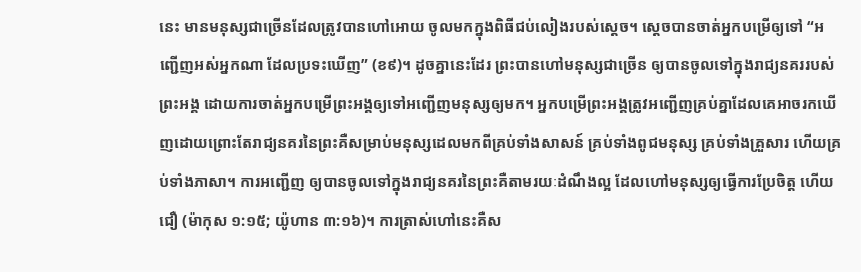នេះ មានមនុស្សជាច្រើនដែលត្រូវបានហៅអោយ ចូលមកក្នុងពិធីជប់លៀងរបស់ស្តេច។ ស្តេចបានចាត់អ្នកបម្រើឲ្យទៅ “អញ្ជើញអស់អ្នកណា ដែលប្រទះឃើញ” (ខ៩)។ ដូចគ្នានេះដែរ ព្រះបានហៅមនុស្សជាច្រើន ឲ្យបានចូលទៅក្នុងរាជ្យនគររបស់ព្រះអង្គ ដោយការចាត់អ្នកបម្រើព្រះអង្គឲ្យទៅអញ្ជើញមនុស្សឲ្យមក។ អ្នកបម្រើព្រះអង្គត្រូវអញ្ជើញគ្រប់គ្នាដែលគេអាចរកឃើញដោយព្រោះតែរាជ្យនគរនៃព្រះគឺសម្រាប់មនុស្សដេលមកពីគ្រប់ទាំងសាសន៍ គ្រប់ទាំងពូជមនុស្ស គ្រប់ទាំងគ្រួសារ ហើយគ្រប់ទាំងភាសា។ ការអញ្ជើញ ឲ្យបានចូលទៅក្នុងរាជ្យនគរនៃព្រះគឺតាមរយៈដំណឹងល្អ ដែលហៅមនុស្សឲ្យធ្វើការប្រែចិត្ត ហើយជឿ (ម៉ាកុស ១:១៥; យ៉ូហាន ៣:១៦)។ ការត្រាស់ហៅនេះគឺស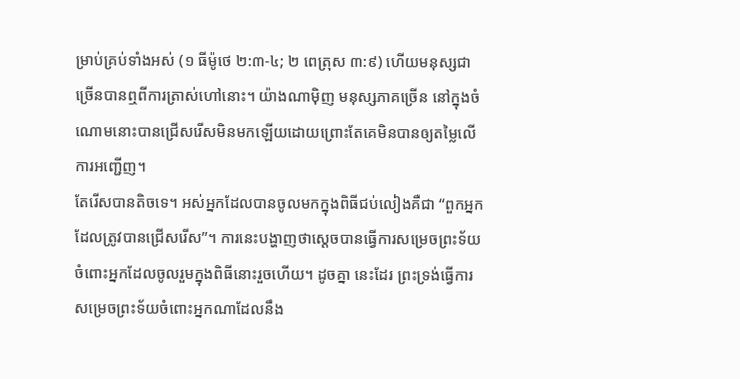ម្រាប់គ្រប់ទាំងអស់ (១ ធីម៉ូថេ ២:៣-៤; ២ ពេត្រុស ៣:៩) ហើយមនុស្សជាច្រើនបានឮពីការត្រាស់ហៅនោះ។ យ៉ាងណាម៉ិញ មនុស្សភាគច្រើន នៅក្នុងចំណោមនោះបានជ្រើសរើសមិនមកឡើយដោយព្រោះតែគេមិនបានឲ្យតម្លៃលើការអញ្ជើញ។
តែរើសបានតិចទេ។ អស់អ្នកដែលបានចូលមកក្នុងពិធីជប់លៀងគឺជា “ពួកអ្នកដែលត្រូវបានជ្រើសរើស”។ ការនេះបង្ហាញថាស្តេចបានធ្វើការសម្រេចព្រះទ័យចំពោះអ្នកដែលចូលរួមក្នុងពិធីនោះរួចហើយ។ ដូចគ្នា នេះដែរ ព្រះទ្រង់ធ្វើការសម្រេចព្រះទ័យចំពោះអ្នកណាដែលនឹង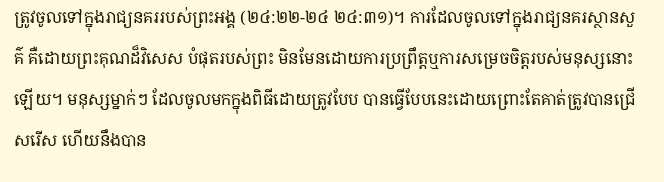ត្រូវចូលទៅក្នុងរាជ្យនគររបស់ព្រះអង្គ (២៤:២២-២៤ ២៤:៣១)។ ការដែលចូលទៅក្នុងរាជ្យនគរស្ថានសួគ៌ គឺដោយព្រះគុណដ៏វិសេស បំផុតរបស់ព្រះ មិនមែនដោយការប្រព្រឹត្តឬការសម្រេចចិត្តរបស់មនុស្សនោះឡើយ។ មនុស្សម្នាក់ៗ ដែលចូលមកក្នុងពិធីដោយត្រូវបែប បានធ្វើបែបនេះដោយព្រោះតែគាត់ត្រូវបានជ្រើសរើស ហើយនឹងបាន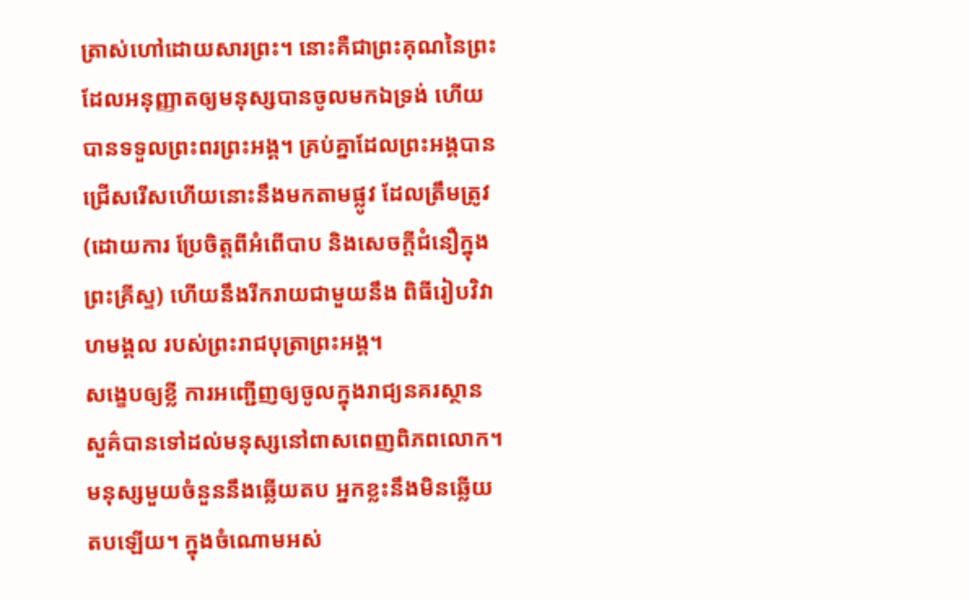ត្រាស់ហៅដោយសារព្រះ។ នោះគឺជាព្រះគុណនៃព្រះដែលអនុញ្ញាតឲ្យមនុស្សបានចូលមកឯទ្រង់ ហើយបានទទួលព្រះពរព្រះអង្គ។ គ្រប់គ្នាដែលព្រះអង្គបានជ្រើសរើសហើយនោះនឹងមកតាមផ្លូវ ដែលត្រឹមត្រូវ (ដោយការ ប្រែចិត្តពីអំពើបាប និងសេចក្តីជំនឿក្នុងព្រះគ្រីស្ទ) ហើយនឹងរីករាយជាមួយនឹង ពិធីរៀបវិវាហមង្គល របស់ព្រះរាជបុត្រាព្រះអង្គ។
សង្ខេបឲ្យខ្លី ការអញ្ជើញឲ្យចូលក្នុងរាជ្យនគរស្ថានសួគ៌បានទៅដល់មនុស្សនៅពាសពេញពិភពលោក។ មនុស្សមួយចំនួននឹងឆ្លើយតប អ្នកខ្លះនឹងមិនឆ្លើយតបឡើយ។ ក្នុងចំណោមអស់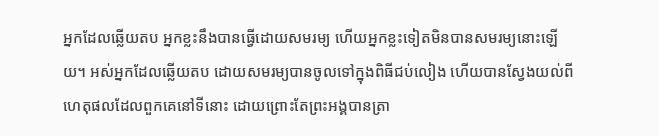អ្នកដែលឆ្លើយតប អ្នកខ្លះនឹងបានធ្វើដោយសមរម្យ ហើយអ្នកខ្លះទៀតមិនបានសមរម្យនោះឡើយ។ អស់អ្នកដែលឆ្លើយតប ដោយសមរម្យបានចូលទៅក្នុងពិធីជប់លៀង ហើយបានស្វែងយល់ពីហេតុផលដែលពួកគេនៅទីនោះ ដោយព្រោះតែព្រះអង្គបានត្រា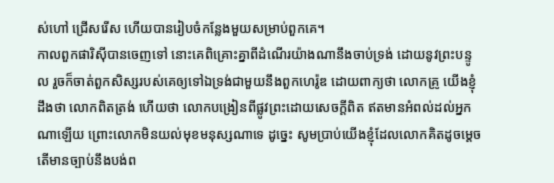ស់ហៅ ជ្រើសរើស ហើយបានរៀបចំកន្លែងមួយសម្រាប់ពួកគេ។
កាលពួកផារិស៊ីបានចេញទៅ នោះគេពិគ្រោះគ្នាពីដំណើរយ៉ាងណានឹងចាប់ទ្រង់ ដោយនូវព្រះបន្ទូល រួចក៏ចាត់ពួកសិស្សរបស់គេឲ្យទៅឯទ្រង់ជាមួយនឹងពួកហេរ៉ូឌ ដោយពាក្យថា លោកគ្រូ យើងខ្ញុំដឹងថា លោកពិតត្រង់ ហើយថា លោកបង្រៀនពីផ្លូវព្រះដោយសេចក្ដីពិត ឥតមានអំពល់ដល់អ្នកណាឡើយ ព្រោះលោកមិនយល់មុខមនុស្សណាទេ ដូច្នេះ សូមប្រាប់យើងខ្ញុំដែលលោកគិតដូចម្តេច តើមានច្បាប់នឹងបង់ព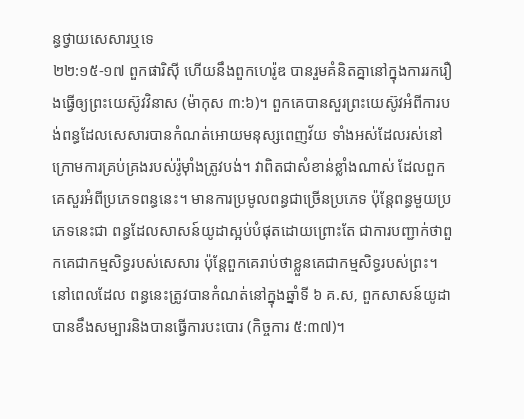ន្ធថ្វាយសេសារឬទេ
២២:១៥-១៧ ពួកផារិស៊ី ហើយនឹងពួកហេរ៉ូឌ បានរួមគំនិតគ្នានៅក្នុងការរករឿងធ្វើឲ្យព្រះយេស៊ូវវិនាស (ម៉ាកុស ៣:៦)។ ពួកគេបានសួរព្រះយេស៊ូវអំពីការបង់ពន្ធដែលសេសារបានកំណត់អោយមនុស្សពេញវ័យ ទាំងអស់ដែលរស់នៅ ក្រោមការគ្រប់គ្រងរបស់រ៉ូម៉ាំងត្រូវបង់។ វាពិតជាសំខាន់ខ្លាំងណាស់ ដែលពួកគេសួរអំពីប្រភេទពន្ធនេះ។ មានការប្រមូលពន្ធជាច្រើនប្រភេទ ប៉ុន្តែពន្ធមួយប្រភេទនេះជា ពន្ធដែលសាសន៍យូដាស្អប់បំផុតដោយព្រោះតែ ជាការបញ្ជាក់ថាពួកគេជាកម្មសិទ្ធរបស់សេសារ ប៉ុន្តែពួកគេរាប់ថាខ្លួនគេជាកម្មសិទ្ធរបស់ព្រះ។ នៅពេលដែល ពន្ធនេះត្រូវបានកំណត់នៅក្នុងឆ្នាំទី ៦ គ.ស‚ ពួកសាសន៍យូដាបានខឹងសម្បារនិងបានធ្វើការបះបោរ (កិច្ចការ ៥:៣៧)។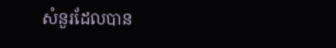សំនួរដែលបាន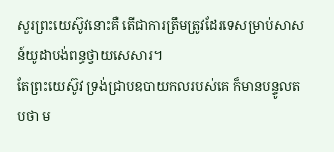សួរព្រះយេស៊ូវនោះគឺ តើជាការត្រឹមត្រូវដែរទេសម្រាប់សាសន៍យូដាបង់ពន្ធថ្វាយសេសារ។
តែព្រះយេស៊ូវ ទ្រង់ជ្រាបឧបាយកលរបស់គេ ក៏មានបន្ទូលតបថា ម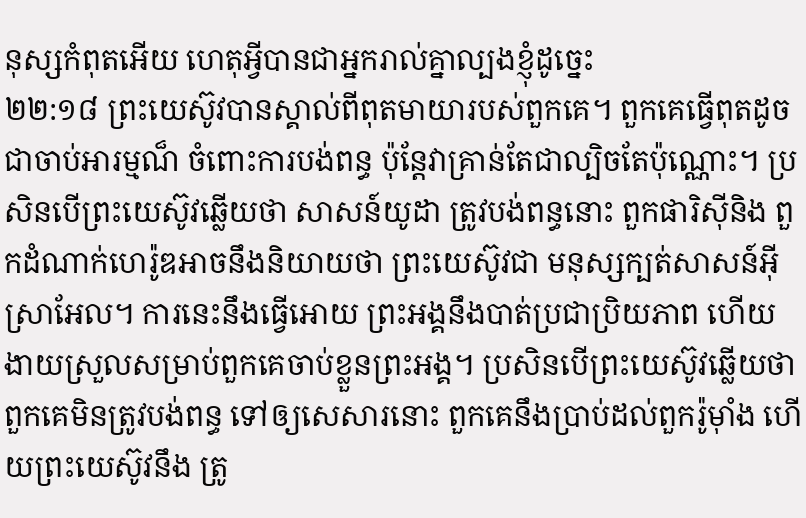នុស្សកំពុតអើយ ហេតុអ្វីបានជាអ្នករាល់គ្នាល្បងខ្ញុំដូច្នេះ
២២:១៨ ព្រះយេស៊ូវបានស្គាល់ពីពុតមាយារបស់ពួកគេ។ ពួកគេធ្វើពុតដូចជាចាប់អារម្មណ៏ ចំពោះការបង់ពន្ធ ប៉ុន្តែវាគ្រាន់តែជាល្បិចតែប៉ុណ្ណោះ។ ប្រសិនបើព្រះយេស៊ូវឆ្លើយថា សាសន៍យូដា ត្រូវបង់ពន្ធនោះ ពួកផារិស៊ីនិង ពួកដំណាក់ហេរ៉ូឌអាចនឹងនិយាយថា ព្រះយេស៊ូវជា មនុស្សក្បត់សាសន៍អ៊ីស្រាអែល។ ការនេះនឹងធ្វើអោយ ព្រះអង្គនឹងបាត់ប្រជាប្រិយភាព ហើយងាយស្រួលសម្រាប់ពួកគេចាប់ខ្លួនព្រះអង្គ។ ប្រសិនបើព្រះយេស៊ូវឆ្លើយថា ពួកគេមិនត្រូវបង់ពន្ធ ទៅឲ្យសេសារនោះ ពួកគេនឹងប្រាប់ដល់ពួករ៉ូម៉ាំង ហើយព្រះយេស៊ូវនឹង ត្រូ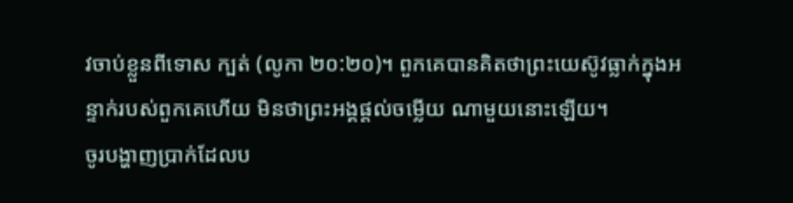វចាប់ខ្លួនពីទោស ក្បត់ (លូកា ២០:២០)។ ពួកគេបានគិតថាព្រះយេស៊ូវធ្លាក់ក្នុងអន្ទាក់របស់ពួកគេហើយ មិនថាព្រះអង្គផ្តល់ចម្លើយ ណាមួយនោះឡើយ។
ចូរបង្ហាញប្រាក់ដែលប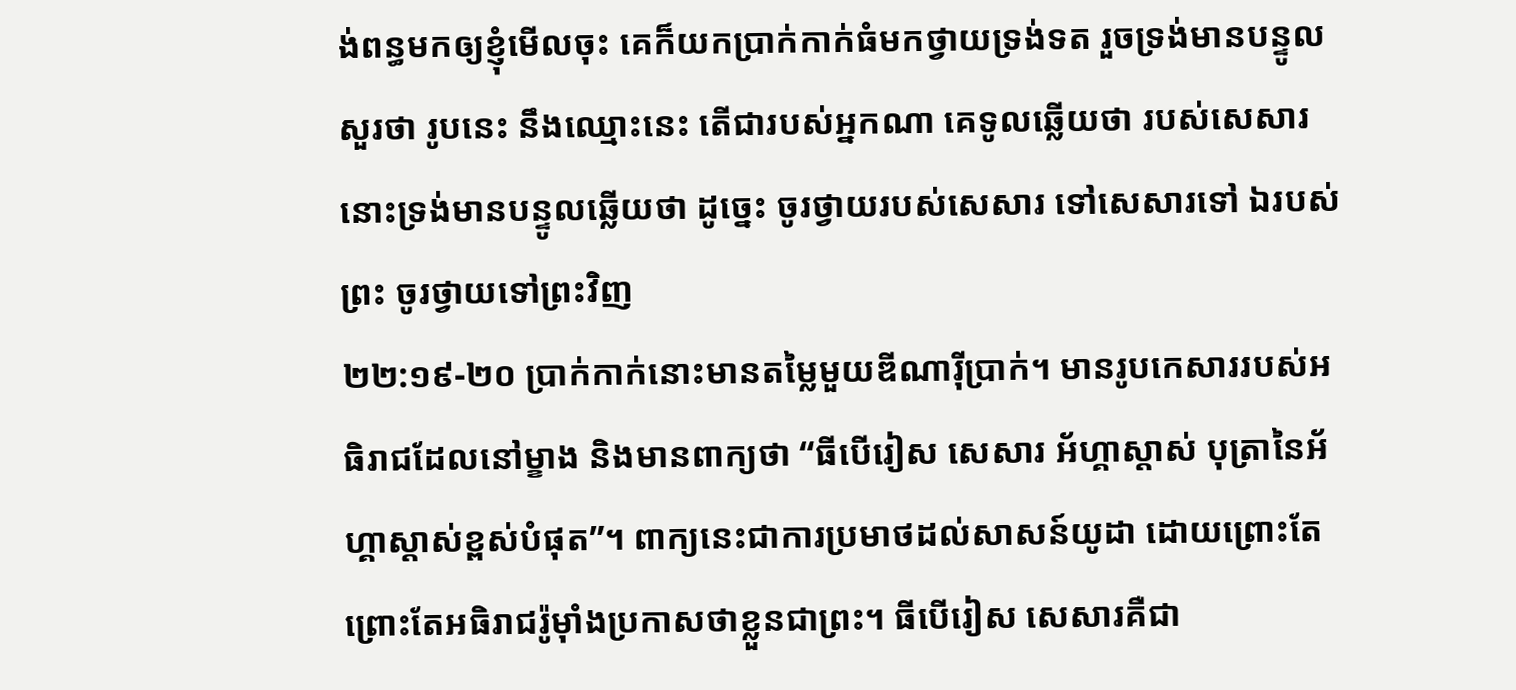ង់ពន្ធមកឲ្យខ្ញុំមើលចុះ គេក៏យកប្រាក់កាក់ធំមកថ្វាយទ្រង់ទត រួចទ្រង់មានបន្ទូលសួរថា រូបនេះ នឹងឈ្មោះនេះ តើជារបស់អ្នកណា គេទូលឆ្លើយថា របស់សេសារ នោះទ្រង់មានបន្ទូលឆ្លើយថា ដូច្នេះ ចូរថ្វាយរបស់សេសារ ទៅសេសារទៅ ឯរបស់ព្រះ ចូរថ្វាយទៅព្រះវិញ
២២:១៩-២០ ប្រាក់កាក់នោះមានតម្លៃមួយឌីណារ៉ីប្រាក់។ មានរូបកេសាររបស់អធិរាជដែលនៅម្ខាង និងមានពាក្យថា “ធីបើរៀស សេសារ អ័ហ្គាស្តាស់ បុត្រានៃអ័ហ្គាស្តាស់ខ្ពស់បំផុត”។ ពាក្យនេះជាការប្រមាថដល់សាសន៍យូដា ដោយព្រោះតែព្រោះតែអធិរាជរ៉ូម៉ាំងប្រកាសថាខ្លួនជាព្រះ។ ធីបើរៀស សេសារគឺជា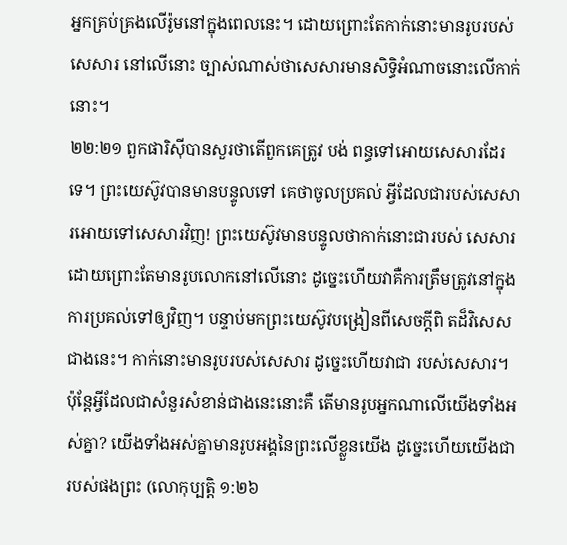អ្នកគ្រប់គ្រងលើរ៉ូមនៅក្នុងពេលនេះ។ ដោយព្រោះតែកាក់នោះមានរូបរបស់សេសារ នៅលើនោះ ច្បាស់ណាស់ថាសេសារមានសិទ្ធិអំណាចនោះលើកាក់នោះ។
២២:២១ ពួកផារិស៊ីបានសួរថាតើពួកគេត្រូវ បង់ ពន្ធទៅអោយសេសារដែរទេ។ ព្រះយេស៊ូវបានមានបន្ទូលទៅ គេថាចូលប្រគល់ អ្វីដែលជារបស់សេសារអោយទៅសេសារវិញ! ព្រះយេស៊ូវមានបន្ទូលថាកាក់នោះជារបស់ សេសារដោយព្រោះតែមានរូបលោកនៅលើនោះ ដូច្នេះហើយវាគឺការត្រឹមត្រូវនៅក្នុងការប្រគល់ទៅឲ្យវិញ។ បន្ទាប់មកព្រះយេស៊ូវបង្រៀនពីសេចក្តីពិ តដ៏វិសេសជាងនេះ។ កាក់នោះមានរូបរបស់សេសារ ដូច្នេះហើយវាជា របស់សេសារ។ ប៉ុន្តែអ្វីដែលជាសំនួរសំខាន់ជាងនេះនោះគឺ តើមានរូបអ្នកណាលើយើងទាំងអស់គ្នា? យើងទាំងអស់គ្នាមានរូបអង្គនៃព្រះលើខ្លួនយើង ដូច្នេះហើយយើងជារបស់ផងព្រះ (លោកុប្បត្តិ ១:២៦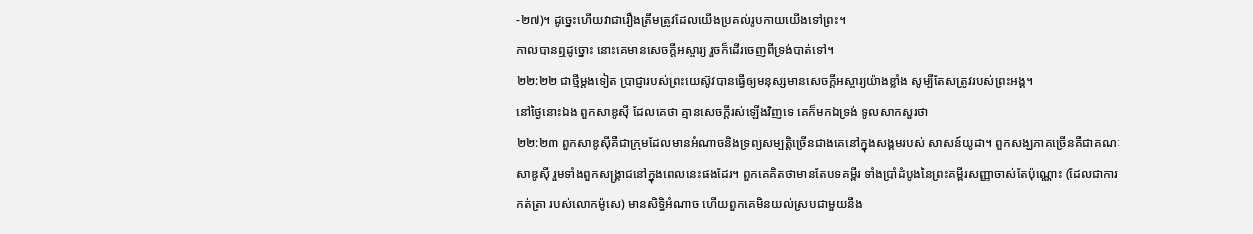-២៧)។ ដូច្នេះហើយវាជារឿងត្រឹមត្រូវដែលយើងប្រគល់រូបកាយយើងទៅព្រះ។
កាលបានឮដូច្នោះ នោះគេមានសេចក្ដីអស្ចារ្យ រួចក៏ដើរចេញពីទ្រង់បាត់ទៅ។
២២:២២ ជាថ្មីម្តងទៀត ប្រាជ្ញារបស់ព្រះយេស៊ូវបានធ្វើឲ្យមនុស្សមានសេចក្តីអស្ចារ្យយ៉ាងខ្លាំង សូម្បីតែសត្រូវរបស់ព្រះអង្គ។
នៅថ្ងៃនោះឯង ពួកសាឌូស៊ី ដែលគេថា គ្មានសេចក្ដីរស់ឡើងវិញទេ គេក៏មកឯទ្រង់ ទូលសាកសួរថា
២២:២៣ ពួកសាឌូស៊ីគឺជាក្រុមដែលមានអំណាចនិងទ្រព្យសម្បត្តិច្រើនជាងគេនៅក្នុងសង្គមរបស់ សាសន៍យូដា។ ពួកសង្ឃភាគច្រើនគឺជាគណៈសាឌូស៊ី រួមទាំងពួកសង្រ្គាជនៅក្នុងពេលនេះផងដែរ។ ពួកគេគិតថាមានតែបទគម្ពីរ ទាំងប្រាំដំបូងនៃព្រះគម្ពីរសញ្ញាចាស់តែប៉ុណ្ណោះ (ដែលជាការកត់ត្រា របស់លោកម៉ូសេ) មានសិទ្ធិអំណាច ហើយពួកគេមិនយល់ស្របជាមួយនឹង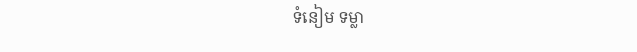ទំនៀម ទម្លា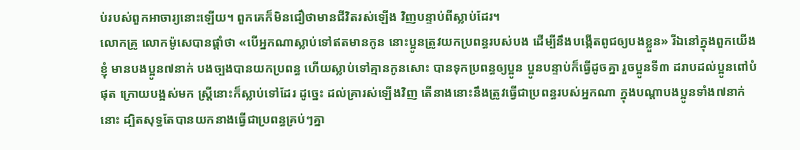ប់របស់ពួកអាចារ្យនោះឡើយ។ ពួកគេក៏មិនជឿថាមានជីវិតរស់ឡើង វិញបន្ទាប់ពីស្លាប់ដែរ។
លោកគ្រូ លោកម៉ូសេបានផ្តាំថា «បើអ្នកណាស្លាប់ទៅឥតមានកូន នោះប្អូនត្រូវយកប្រពន្ធរបស់បង ដើម្បីនឹងបង្កើតពូជឲ្យបងខ្លួន» រីឯនៅក្នុងពួកយើងខ្ញុំ មានបងប្អូន៧នាក់ បងច្បងបានយកប្រពន្ធ ហើយស្លាប់ទៅគ្មានកូនសោះ បានទុកប្រពន្ធឲ្យប្អូន ប្អូនបន្ទាប់ក៏ធ្វើដូចគ្នា រួចប្អូនទី៣ ដរាបដល់ប្អូនពៅបំផុត ក្រោយបង្អស់មក ស្ត្រីនោះក៏ស្លាប់ទៅដែរ ដូច្នេះ ដល់គ្រារស់ឡើងវិញ តើនាងនោះនឹងត្រូវធ្វើជាប្រពន្ធរបស់អ្នកណា ក្នុងបណ្តាបងប្អូនទាំង៧នាក់នោះ ដ្បិតសុទ្ធតែបានយកនាងធ្វើជាប្រពន្ធគ្រប់ៗគ្នា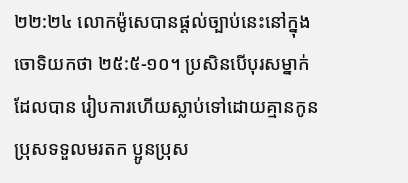២២:២៤ លោកម៉ូសេបានផ្តល់ច្បាប់នេះនៅក្នុង ចោទិយកថា ២៥:៥-១០។ ប្រសិនបើបុរសម្នាក់ដែលបាន រៀបការហើយស្លាប់ទៅដោយគ្មានកូនប្រុសទទួលមរតក ប្អូនប្រុស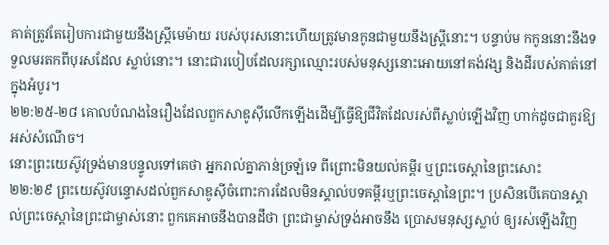គាត់ត្រូវតែរៀបការជាមួយនឹងស្រ្តីមេម៉ាយ របស់បុរសនោះហើយត្រូវមានកូនជាមួយនឹងស្រ្តីនោះ។ បន្ទាប់ម កកូននោះនឹងទទួលមរតកពីបុរសដែល ស្លាប់នោះ។ នោះជារបៀបដែលរក្សាឈ្មោះរបស់មនុស្សនោះអោយនៅគង់វង្ស និងដីរបស់គាត់នៅក្នុងអំបូរ។
២២:២៥-២៨ គោលបំណងនៃរឿងដែលពួកសាឌូស៊ីលើកឡើងដើម្បីធ្វើឱ្យជីវិតដែលរស់ពីស្លាប់ឡើងវិញ ហាក់ដូចជាគួរឱ្យអស់សំណើច។
នោះព្រះយេស៊ូវទ្រង់មានបន្ទូលទៅគេថា អ្នករាល់គ្នាភាន់ច្រឡំទេ ពីព្រោះមិនយល់គម្ពីរ ឬព្រះចេស្តានៃព្រះសោះ
២២:២៩ ព្រះយេស៊ូវបន្ទោសដល់ពួកសាឌូស៊ីចំពោះការដែលមិនស្គាល់បទគម្ពីរឬព្រះចេស្តានៃព្រះ។ ប្រសិនបើគេបានស្គាល់ព្រះចេស្តានៃព្រះជាម្ចាស់នោះ ពួកគេអាចនឹងបានដឹថា ព្រះជាម្ចាស់ទ្រង់អាចនឹង ប្រោសមនុស្សស្លាប់ ឲ្យរស់ឡើងវិញ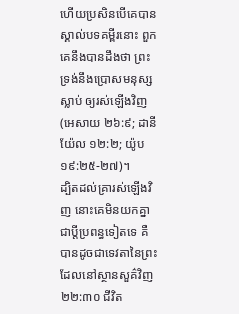ហើយប្រសិនបើគេបានស្គាល់បទគម្ពីរនោះ ពួកគេនឹងបានដឹងថា ព្រះទ្រង់នឹងប្រោសមនុស្សស្លាប់ ឲ្យរស់ឡើងវិញ (អេសាយ ២៦:៩; ដានីយ៉ែល ១២:២; យ៉ូប ១៩:២៥-២៧)។
ដ្បិតដល់គ្រារស់ឡើងវិញ នោះគេមិនយកគ្នាជាប្ដីប្រពន្ធទៀតទេ គឺបានដូចជាទេវតានៃព្រះ ដែលនៅស្ថានសួគ៌វិញ
២២:៣០ ជីវិត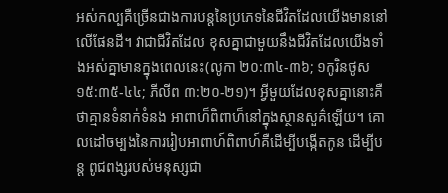អស់កល្បគឺច្រើនជាងការបន្តនៃប្រភេទនៃជីវិតដែលយើងមាននៅលើផែនដី។ វាជាជីវិតដែល ខុសគ្នាជាមួយនឹងជីវិតដែលយើងទាំងអស់គ្នាមានក្នុងពេលនេះ(លូកា ២០:៣៤-៣៦; ១កូរិនថូស ១៥:៣៥-៤៤; ភីលីព ៣:២០-២១)។ អ្វីមួយដែលខុសគ្នានោះគឺថាគ្មានទំនាក់ទំនង អាពាហ៏ពិពាហ៏នៅក្នុងស្ថានសួគ៌ឡើយ។ គោលដៅចម្បងនៃការរៀបអាពាហ៍ពិពាហ៍គឺដើម្បីបង្កើតកូន ដើម្បីបន្ត ពូជពង្សរបស់មនុស្សជា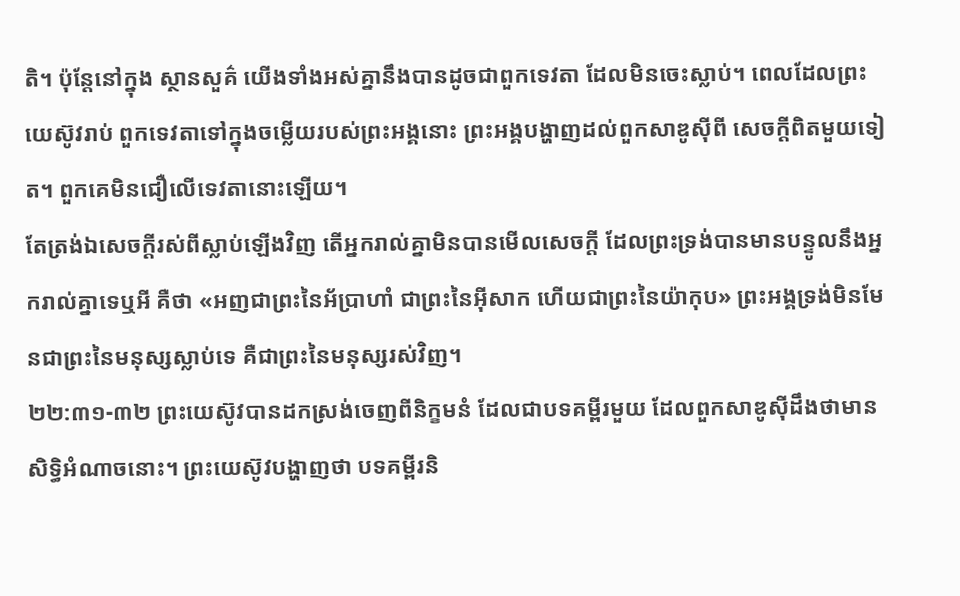តិ។ ប៉ុន្តែនៅក្នុង ស្ថានសួគ៌ យើងទាំងអស់គ្នានឹងបានដូចជាពួកទេវតា ដែលមិនចេះស្លាប់។ ពេលដែលព្រះយេស៊ូវរាប់ ពួកទេវតាទៅក្នុងចម្លើយរបស់ព្រះអង្គនោះ ព្រះអង្គបង្ហាញដល់ពួកសាឌូស៊ីពី សេចក្តីពិតមួយទៀត។ ពួកគេមិនជឿលើទេវតានោះឡើយ។
តែត្រង់ឯសេចក្ដីរស់ពីស្លាប់ឡើងវិញ តើអ្នករាល់គ្នាមិនបានមើលសេចក្ដី ដែលព្រះទ្រង់បានមានបន្ទូលនឹងអ្នករាល់គ្នាទេឬអី គឺថា «អញជាព្រះនៃអ័ប្រាហាំ ជាព្រះនៃអ៊ីសាក ហើយជាព្រះនៃយ៉ាកុប» ព្រះអង្គទ្រង់មិនមែនជាព្រះនៃមនុស្សស្លាប់ទេ គឺជាព្រះនៃមនុស្សរស់វិញ។
២២:៣១-៣២ ព្រះយេស៊ូវបានដកស្រង់ចេញពីនិក្ខមនំ ដែលជាបទគម្ពីរមួយ ដែលពួកសាឌូស៊ីដឹងថាមានសិទ្ធិអំណាចនោះ។ ព្រះយេស៊ូវបង្ហាញថា បទគម្ពីរនិ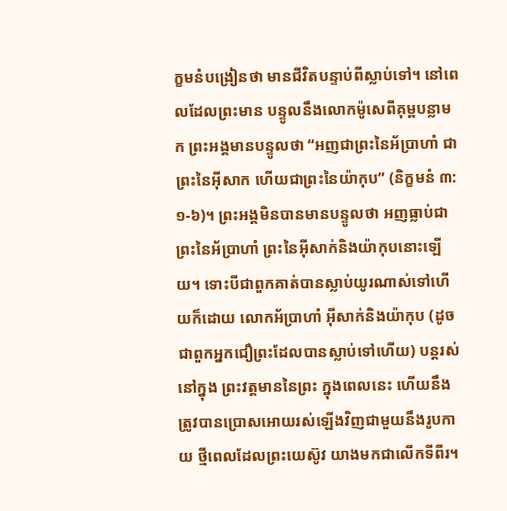ក្ខមនំបង្រៀនថា មានជីវិតបន្ទាប់ពីស្លាប់ទៅ។ នៅពេលដែលព្រះមាន បន្ទូលនឹងលោកម៉ូសេពីគុម្ពបន្លាមក ព្រះអង្គមានបន្ទូលថា “អញជាព្រះនៃអ័ប្រាហាំ ជាព្រះនៃអ៊ីសាក ហើយជាព្រះនៃយ៉ាកុប” (និក្ខមនំ ៣:១-៦)។ ព្រះអង្គមិនបានមានបន្ទូលថា អញធ្លាប់ជា ព្រះនៃអ័ប្រាហាំ ព្រះនៃអ៊ីសាក់និងយ៉ាកុបនោះឡើយ។ ទោះបីជាពួកគាត់បានស្លាប់យូរណាស់ទៅហើយក៏ដោយ លោកអ័ប្រាហាំ អ៊ីសាក់និងយ៉ាកុប (ដូចជាពួកអ្នកជឿព្រះដែលបានស្លាប់ទៅហើយ) បន្តរស់នៅក្នុង ព្រះវត្តមាននៃព្រះ ក្នុងពេលនេះ ហើយនឹងត្រូវបានប្រោសអោយរស់ឡើងវិញជាមួយនឹងរូបកាយ ថ្មីពេលដែលព្រះយេស៊ូវ យាងមកជាលើកទីពីរ។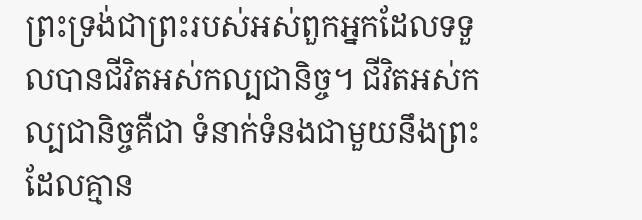ព្រះទ្រង់ជាព្រះរបស់អស់ពួកអ្នកដែលទទួលបានជីវិតអស់កល្បជានិច្ច។ ជីវិតអស់កល្បជានិច្ចគឺជា ទំនាក់ទំនងជាមួយនឹងព្រះដែលគ្មាន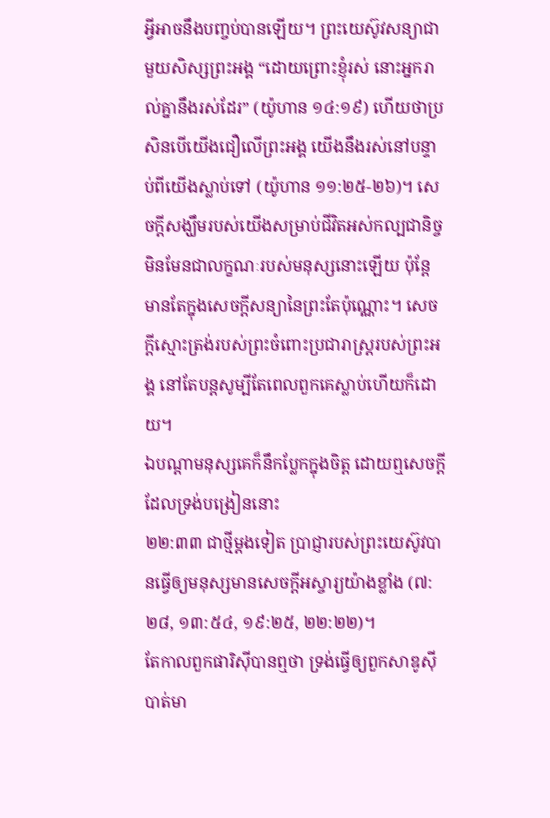អ្វីអាចនឹងបញ្ចប់បានឡើយ។ ព្រះយេស៊ូវសន្យាជាមួយសិស្សព្រះអង្គ “ដោយព្រោះខ្ញុំរស់ នោះអ្នករាល់គ្នានឹងរស់ដែរ” (យ៉ូហាន ១៤:១៩) ហើយថាប្រសិនបើយើងជឿលើព្រះអង្គ យើងនឹងរស់នៅបន្ទាប់ពីយើងស្លាប់ទៅ (យ៉ូហាន ១១:២៥-២៦)។ សេចក្តីសង្ឃឹមរបស់យើងសម្រាប់ជីវិតអស់កល្បជានិច្ចមិនមែនជាលក្ខណៈរបស់មនុស្សនោះឡើយ ប៉ុន្តែ មានតែក្នុងសេចក្តីសន្យានៃព្រះតែប៉ុណ្ណោះ។ សេចក្ដីស្មោះត្រង់របស់ព្រះចំពោះប្រជារាស្រ្តរបស់ព្រះអង្គ នៅតែបន្តសូម្បីតែពេលពួកគេស្លាប់ហើយក៏ដោយ។
ឯបណ្តាមនុស្សគេក៏នឹកប្លែកក្នុងចិត្ត ដោយឮសេចក្ដីដែលទ្រង់បង្រៀននោះ
២២:៣៣ ជាថ្មីម្តងទៀត ប្រាជ្ញារបស់ព្រះយេស៊ូវបានធ្វើឲ្យមនុស្សមានសេចក្តីអស្ចារ្យយ៉ាងខ្លាំង (៧:២៨, ១៣:៥៤, ១៩:២៥, ២២:២២)។
តែកាលពួកផារិស៊ីបានឮថា ទ្រង់ធ្វើឲ្យពួកសាឌូស៊ីបាត់មា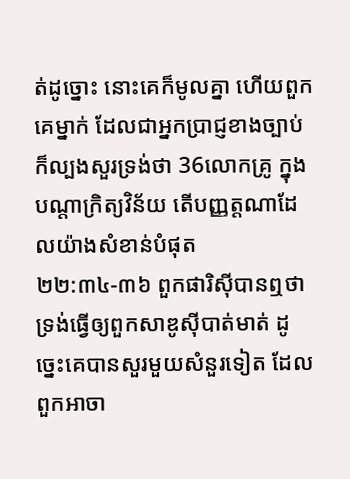ត់ដូច្នោះ នោះគេក៏មូលគ្នា ហើយពួកគេម្នាក់ ដែលជាអ្នកប្រាជ្ញខាងច្បាប់ក៏ល្បងសួរទ្រង់ថា 36លោកគ្រូ ក្នុងបណ្តាក្រិត្យវិន័យ តើបញ្ញត្តណាដែលយ៉ាងសំខាន់បំផុត
២២:៣៤-៣៦ ពួកផារិស៊ីបានឮថា ទ្រង់ធ្វើឲ្យពួកសាឌូស៊ីបាត់មាត់ ដូច្នេះគេបានសួរមួយសំនួរទៀត ដែលពួកអាចា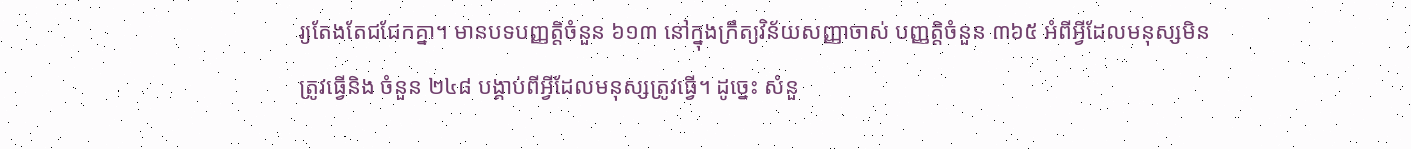រ្យតែងតែជជែកគ្នា។ មានបទបញ្ញត្តិចំនួន ៦១៣ នៅក្នុងក្រឹត្យវិន័យសញ្ញាចាស់ បញ្ញត្តិចំនួន ៣៦៥ អំពីអ្វីដែលមនុស្សមិនត្រូវធ្វើនិង ចំនួន ២៤៨ បង្គាប់ពីអ្វីដែលមនុស្សត្រូវធ្វើ។ ដូច្នេះ សំនួ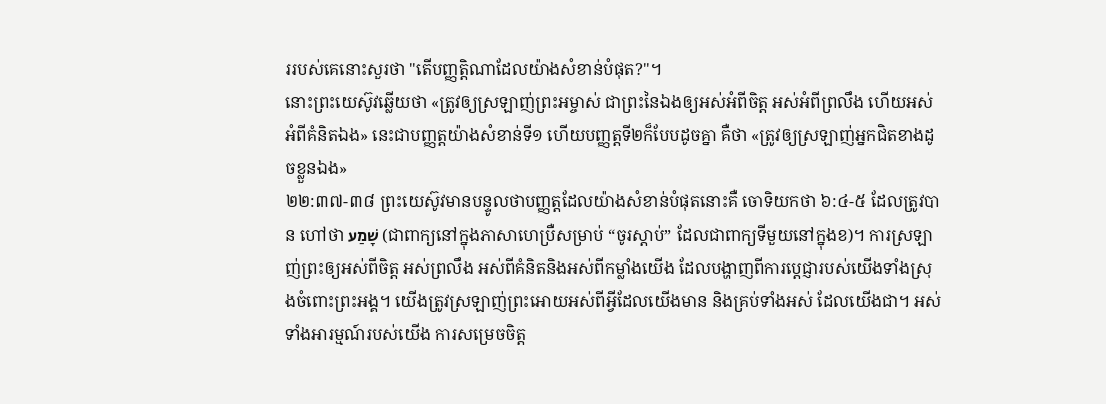ររបស់គេនោះសួរថា "តើបញ្ញត្តិណាដែលយ៉ាងសំខាន់បំផុត?"។
នោះព្រះយេស៊ូវឆ្លើយថា «ត្រូវឲ្យស្រឡាញ់ព្រះអម្ចាស់ ជាព្រះនៃឯងឲ្យអស់អំពីចិត្ត អស់អំពីព្រលឹង ហើយអស់អំពីគំនិតឯង» នេះជាបញ្ញត្តយ៉ាងសំខាន់ទី១ ហើយបញ្ញត្តទី២ក៏បែបដូចគ្នា គឺថា «ត្រូវឲ្យស្រឡាញ់អ្នកជិតខាងដូចខ្លួនឯង»
២២:៣៧-៣៨ ព្រះយេស៊ូវមានបន្ទូលថាបញ្ញត្តដែលយ៉ាងសំខាន់បំផុតនោះគឺ ចោទិយកថា ៦:៤-៥ ដែលត្រូវបាន ហៅថា שָׁמַע (ជាពាក្យនៅក្នុងភាសាហេប្រឺសម្រាប់ “ចូរស្តាប់” ដែលជាពាក្យទីមួយនៅក្នុងខ)។ ការស្រឡាញ់ព្រះឲ្យអស់ពីចិត្ត អស់ព្រលឹង អស់ពីគំនិតនិងអស់ពីកម្លាំងយើង ដែលបង្ហាញពីការប្តេជ្ញារបស់យើងទាំងស្រុងចំពោះព្រះអង្គ។ យើងត្រូវស្រឡាញ់ព្រះអោយអស់ពីអ្វីដែលយើងមាន និងគ្រប់ទាំងអស់ ដែលយើងជា។ អស់ទាំងអារម្មណ៍របស់យើង ការសម្រេចចិត្ត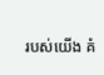របស់យើង គំ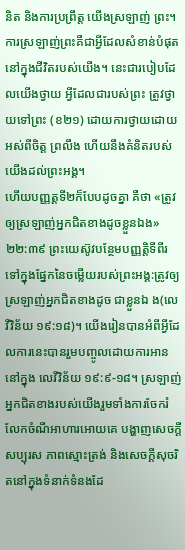និត និងការប្រព្រឹត្ត យើងស្រឡាញ់ ព្រះ។ ការស្រឡាញ់ព្រះគឺជាអ្វីដែលសំខាន់បំផុតនៅក្នុងជីវិតរបស់យើង។ នេះជារបៀបដែលយើងថ្វាយ អ្វីដែលជារបស់ព្រះ ត្រូវថ្វាយទៅព្រះ (ខ២១) ដោយការថ្វាយដោយអស់ពីចិត្ត ព្រលឹង ហើយនឹងគំនិតរបស់យើងដល់ព្រះអង្គ។
ហើយបញ្ញត្តទី២ក៏បែបដូចគ្នា គឺថា «ត្រូវឲ្យស្រឡាញ់អ្នកជិតខាងដូចខ្លួនឯង»
២២:៣៩ ព្រះយេស៊ូវបន្ថែមបញ្ញត្តិទីពីរទៅក្នុងផ្នែកនៃចម្លើយរបស់ព្រះអង្គ:ត្រូវឲ្យស្រឡាញ់អ្នកជិតខាងដូច ជាខ្លួនឯ ង(លេវីវិន័យ ១៩:១៨)។ យើងរៀនបានអំពីអ្វីដែលការនេះបានរួមបញ្ចូលដោយការអាននៅក្នុង លេវីវិន័យ ១៩:៩-១៨។ ស្រឡាញ់អ្នកជិតខាងរបស់យើងរួមទាំងការចែករំលែកចំណីអាហារអោយគេ បង្ហាញសេចក្តីសប្បុរស ភាពស្មោះត្រង់ និងសេចក្តីសុចរិតនៅក្នុងទំនាក់ទំនងដែ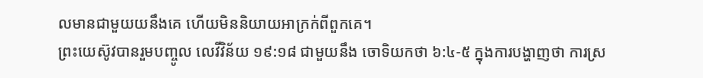លមានជាមួយយនឹងគេ ហើយមិននិយាយអាក្រក់ពីពួកគេ។
ព្រះយេស៊ូវបានរួមបញ្ចូល លេវីវិន័យ ១៩:១៨ ជាមួយនឹង ចោទិយកថា ៦:៤-៥ ក្នុងការបង្ហាញថា ការស្រ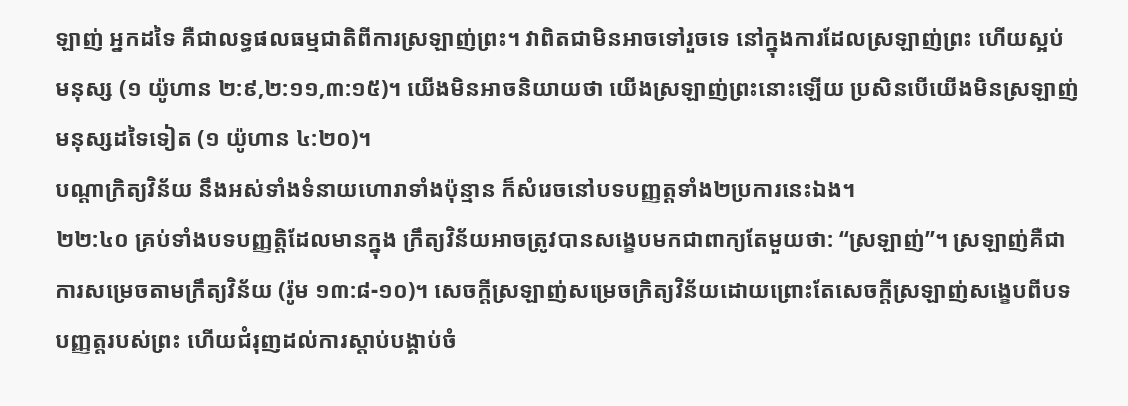ឡាញ់ អ្នកដទៃ គឺជាលទ្ធផលធម្មជាតិពីការស្រឡាញ់ព្រះ។ វាពិតជាមិនអាចទៅរួចទេ នៅក្នុងការដែលស្រឡាញ់ព្រះ ហើយស្អប់មនុស្ស (១ យ៉ូហាន ២:៩‚២:១១‚៣:១៥)។ យើងមិនអាចនិយាយថា យើងស្រឡាញ់ព្រះនោះឡើយ ប្រសិនបើយើងមិនស្រឡាញ់មនុស្សដទៃទៀត (១ យ៉ូហាន ៤:២០)។
បណ្តាក្រិត្យវិន័យ នឹងអស់ទាំងទំនាយហោរាទាំងប៉ុន្មាន ក៏សំរេចនៅបទបញ្ញត្តទាំង២ប្រការនេះឯង។
២២:៤០ គ្រប់ទាំងបទបញ្ញត្តិដែលមានក្នុង ក្រឹត្យវិន័យអាចត្រូវបានសង្ខេបមកជាពាក្យតែមួយថា: “ស្រឡាញ់”។ ស្រឡាញ់គឺជា ការសម្រេចតាមក្រឹត្យវិន័យ (រ៉ូម ១៣:៨-១០)។ សេចក្តីស្រឡាញ់សម្រេចក្រិត្យវិន័យដោយព្រោះតែសេចក្តីស្រឡាញ់សង្ខេបពីបទបញ្ញត្តរបស់ព្រះ ហើយជំរុញដល់ការស្តាប់បង្គាប់ចំ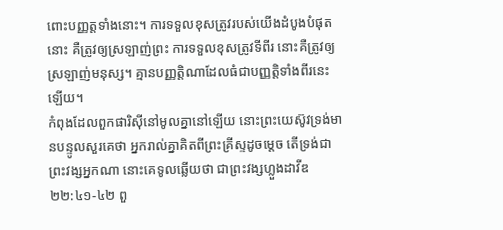ពោះបញ្ញត្តទាំងនោះ។ ការទទួលខុសត្រូវរបស់យើងដំបូងបំផុតនោះ គឺត្រូវឲ្យស្រឡាញ់ព្រះ ការទទួលខុសត្រូវទីពីរ នោះគឺត្រូវឲ្យស្រឡាញ់មនុស្ស។ គ្មានបញ្ញត្តិណាដែលធំជាបញ្ញត្តិទាំងពីរនេះឡើយ។
កំពុងដែលពួកផារិស៊ីនៅមូលគ្នានៅឡើយ នោះព្រះយេស៊ូវទ្រង់មានបន្ទូលសួរគេថា អ្នករាល់គ្នាគិតពីព្រះគ្រីស្ទដូចម្តេច តើទ្រង់ជាព្រះវង្សអ្នកណា នោះគេទូលឆ្លើយថា ជាព្រះវង្សហ្លួងដាវីឌ
២២:៤១-៤២ ពួ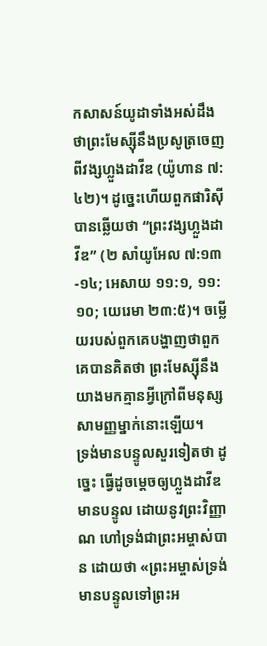កសាសន៍យូដាទាំងអស់ដឹងថាព្រះមែស្ស៊ីនឹងប្រសូត្រចេញពីវង្សហ្លួងដាវីឌ (យ៉ូហាន ៧:៤២)។ ដូច្នេះហើយពួកផារិស៊ីបានឆ្លើយថា “ព្រះវង្សហ្លួងដាវីឌ” (២ សាំយូអែល ៧:១៣-១៤; អេសាយ ១១:១, ១១:១០; យេរេមា ២៣:៥)។ ចម្លើយរបស់ពួកគេបង្ហាញថាពួកគេបានគិតថា ព្រះមែស្ស៊ីនឹងយាងមកគ្មានអ្វីក្រៅពីមនុស្សសាមញ្ញម្នាក់នោះឡើយ។
ទ្រង់មានបន្ទូលសួរទៀតថា ដូច្នេះ ធ្វើដូចម្តេចឲ្យហ្លួងដាវីឌមានបន្ទូល ដោយនូវព្រះវិញ្ញាណ ហៅទ្រង់ជាព្រះអម្ចាស់បាន ដោយថា «ព្រះអម្ចាស់ទ្រង់មានបន្ទូលទៅព្រះអ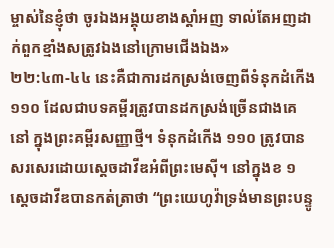ម្ចាស់នៃខ្ញុំថា ចូរឯងអង្គុយខាងស្តាំអញ ទាល់តែអញដាក់ពួកខ្មាំងសត្រូវឯងនៅក្រោមជើងឯង»
២២:៤៣-៤៤ នេះគឺជាការដកស្រង់ចេញពីទំនុកដំកើង ១១០ ដែលជាបទគម្ពីរត្រូវបានដកស្រង់ច្រើនជាងគេនៅ ក្នុងព្រះគម្ពីរសញ្ញាថ្មី។ ទំនុកដំកើង ១១០ ត្រូវបានសរសេរដោយស្តេចដាវីឌអំពីព្រះមេស៊ី។ នៅក្នុងខ ១ ស្តេចដាវីឌបានកត់ត្រាថា “ព្រះយេហូវ៉ាទ្រង់មានព្រះបន្ទូ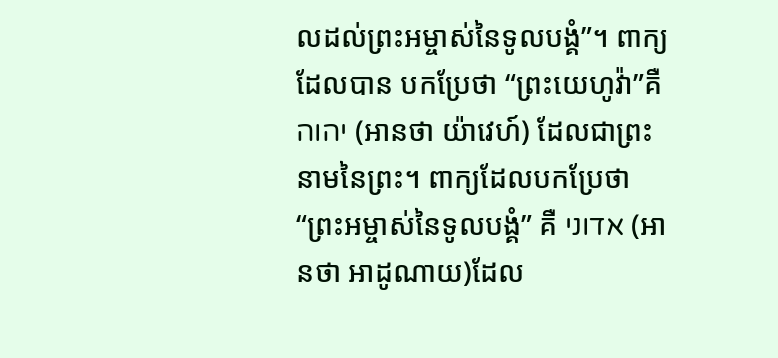លដល់ព្រះអម្ចាស់នៃទូលបង្គំ”។ ពាក្យដែលបាន បកប្រែថា “ព្រះយេហូវ៉ា”គឺ יהוה (អានថា យ៉ាវេហ៍) ដែលជាព្រះនាមនៃព្រះ។ ពាក្យដែលបកប្រែថា “ព្រះអម្ចាស់នៃទូលបង្គំ” គឺ אדוני (អានថា អាដូណាយ)ដែល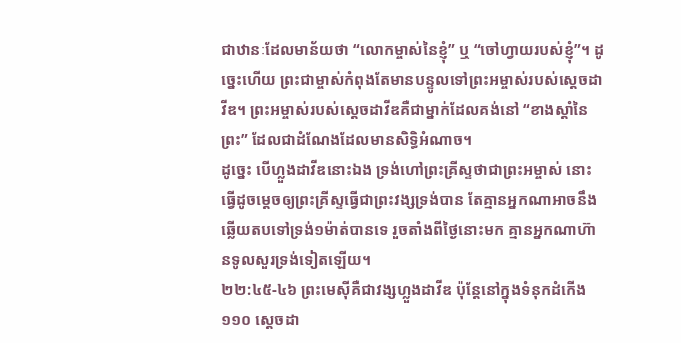ជាឋានៈដែលមាន័យថា “លោកម្ចាស់នៃខ្ញុំ” ឬ “ចៅហ្វាយរបស់ខ្ញុំ”។ ដូច្នេះហើយ ព្រះជាម្ចាស់កំពុងតែមានបន្ទូលទៅព្រះអម្ចាស់របស់ស្តេចដាវីឌ។ ព្រះអម្ចាស់របស់ស្តេចដាវីឌគឺជាម្នាក់ដែលគង់នៅ “ខាងស្តាំនៃព្រះ” ដែលជាដំណែងដែលមានសិទ្ធិអំណាច។
ដូច្នេះ បើហ្លួងដាវីឌនោះឯង ទ្រង់ហៅព្រះគ្រីស្ទថាជាព្រះអម្ចាស់ នោះធ្វើដូចម្តេចឲ្យព្រះគ្រីស្ទធ្វើជាព្រះវង្សទ្រង់បាន តែគ្មានអ្នកណាអាចនឹងឆ្លើយតបទៅទ្រង់១ម៉ាត់បានទេ រួចតាំងពីថ្ងៃនោះមក គ្មានអ្នកណាហ៊ានទូលសួរទ្រង់ទៀតឡើយ។
២២:៤៥-៤៦ ព្រះមេស៊ីគឺជាវង្សហ្លួងដាវីឌ ប៉ុន្តែនៅក្នុងទំនុកដំកើង ១១០ ស្តេចដា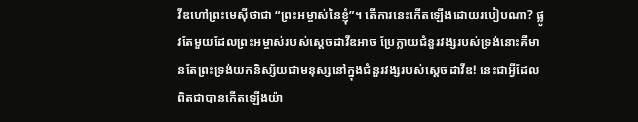វីឌហៅព្រះមេស៊ីថាជា “ព្រះអម្ចាស់នៃខ្ញុំ”។ តើការនេះកើតឡើងដោយរបៀបណា? ផ្លូវតែមួយដែលព្រះអម្ចាស់របស់ស្តេចដាវីឌអាច ប្រែក្លាយជំនួរវង្សរបស់ទ្រង់នោះគឺមានតែព្រះទ្រង់យកនិស្ស័យជាមនុស្សនៅក្នុងជំនួរវង្សរបស់ស្តេចដាវីឌ! នេះជាអ្វីដែលពិតជាបានកើតឡើងយ៉ា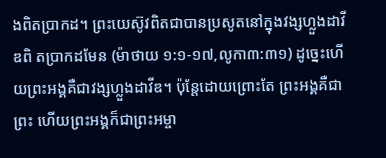ងពិតប្រាកដ។ ព្រះយេស៊ូវពិតជាបានប្រសូតនៅក្នុងវង្សហ្លួងដាវីឌពិ តប្រាកដមែន (ម៉ាថាយ ១:១-១៧‚លូកា៣:៣១) ដូច្នេះហើយព្រះអង្គគឺជាវង្សហ្លួងដាវីឌ។ ប៉ុន្តែដោយព្រោះតែ ព្រះអង្គគឺជាព្រះ ហើយព្រះអង្គក៏ជាព្រះអម្ចា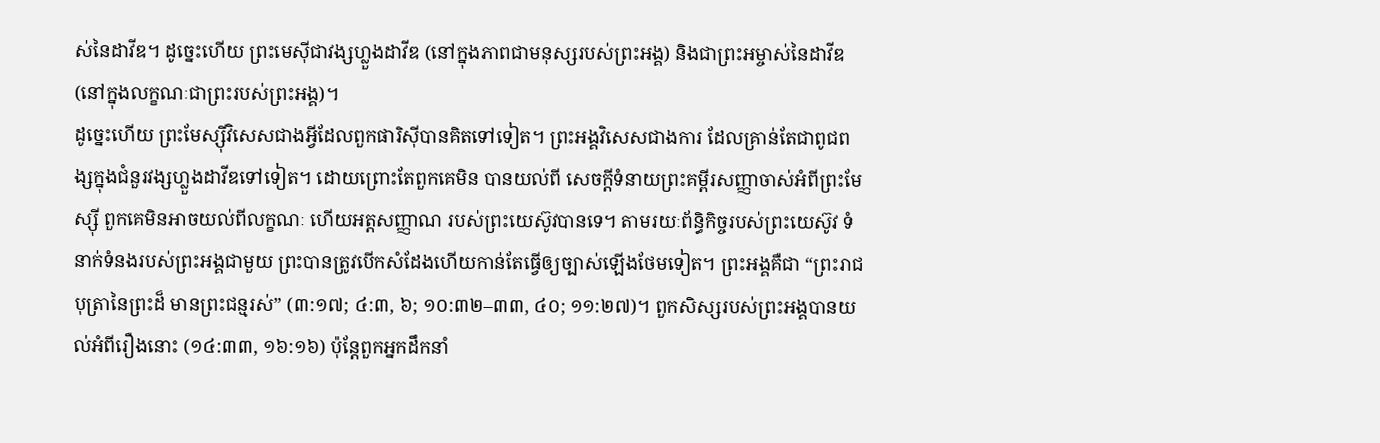ស់នៃដាវីឌ។ ដូច្នេះហើយ ព្រះមេស៊ីជាវង្សហ្លួងដាវីឌ (នៅក្នុងភាពជាមនុស្សរបស់ព្រះអង្គ) និងជាព្រះអម្ចាស់នៃដាវីឌ (នៅក្នុងលក្ខណៈជាព្រះរបស់ព្រះអង្គ)។
ដូច្នេះហើយ ព្រះមែស្ស៊ីវិសេសជាងអ្វីដែលពួកផារិស៊ីបានគិតទៅទៀត។ ព្រះអង្គវិសេសជាងការ ដែលគ្រាន់តែជាពូជពង្សក្នុងជំនួរវង្សហ្លួងដាវីឌទៅទៀត។ ដោយព្រោះតែពួកគេមិន បានយល់ពី សេចក្តីទំនាយព្រះគម្ពីរសញ្ញាចាស់អំពីព្រះមែស្ស៊ី ពួកគេមិនអាចយល់ពីលក្ខណៈ ហើយអត្តសញ្ញាណ របស់ព្រះយេស៊ូវបានទេ។ តាមរយៈព័ន្ធិកិច្ចរបស់ព្រះយេស៊ូវ ទំនាក់ទំនងរបស់ព្រះអង្គជាមួយ ព្រះបានត្រូវបើកសំដែងហើយកាន់តែធ្វើឲ្យច្បាស់ឡើងថែមទៀត។ ព្រះអង្គគឺជា “ព្រះរាជបុត្រានៃព្រះដ៏ មានព្រះជន្មរស់” (៣:១៧; ៤:៣, ៦; ១០:៣២–៣៣, ៤០; ១១:២៧)។ ពួកសិស្សរបស់ព្រះអង្គបានយល់អំពីរឿងនោះ (១៤:៣៣, ១៦:១៦) ប៉ុន្តែពួកអ្នកដឹកនាំ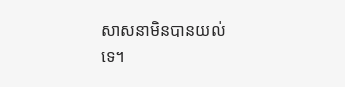សាសនាមិនបានយល់ទេ។